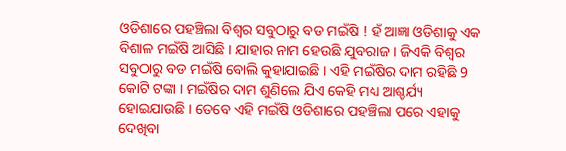ଓଡିଶାରେ ପହଞ୍ଚିଲା ବିଶ୍ଵର ସବୁଠାରୁ ବଡ ମଇଁଷି ! ହଁ ଆଜ୍ଞା ଓଡିଶାକୁ ଏକ ବିଶାଳ ମଇଁଷି ଆସିଛି । ଯାହାର ନାମ ହେଉଛି ଯୁବରାଜ । ଜିଏକି ବିଶ୍ଵର ସବୁଠାରୁ ବଡ ମଇଁଷି ବୋଲି କୁହାଯାଇଛି । ଏହି ମଇଁଷିର ଦାମ ରହିଛି 9 କୋଟି ଟଙ୍କା । ମଇଁଷିର ଦାମ ଶୁଣିଲେ ଯିଏ କେହି ମଧ୍ୟ ଆଶ୍ଚର୍ଯ୍ୟ ହୋଇଯାଉଛି । ତେବେ ଏହି ମଇଁଷି ଓଡିଶାରେ ପହଞ୍ଚିଲା ପରେ ଏହାକୁ ଦେଖିବା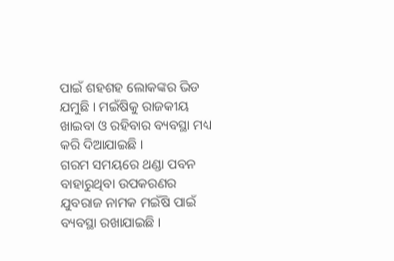ପାଇଁ ଶହଶହ ଲୋକଙ୍କର ଭିଡ ଯମୁଛି । ମଇଁଷିକୁ ରାଜକୀୟ ଖାଇବା ଓ ରହିବାର ବ୍ୟବସ୍ଥା ମଧ୍ୟ କରି ଦିଆଯାଇଛି ।
ଗରମ ସମୟରେ ଥଣ୍ଡା ପବନ ବାହାରୁଥିବା ଉପକରଣର ଯୁବରାଜ ନାମକ ମଇଁଷି ପାଇଁ ବ୍ୟବସ୍ଥା ରଖାଯାଇଛି ।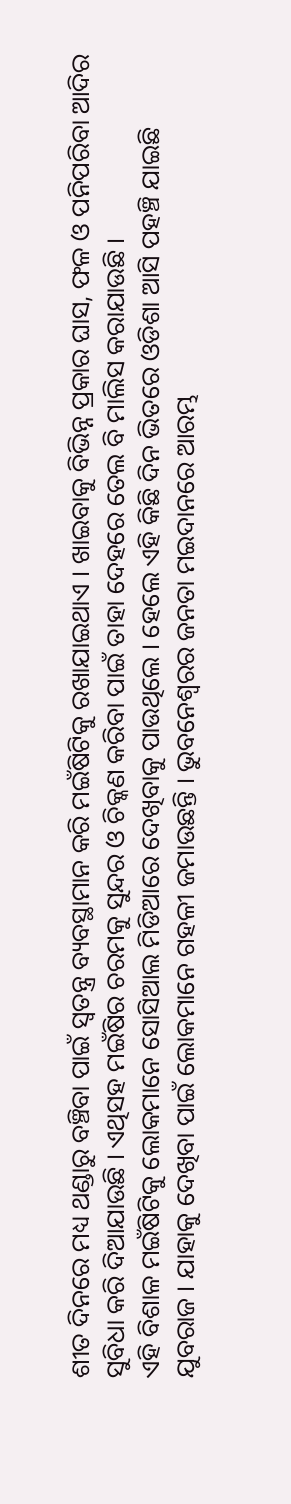ଶୀତ ଦିନରେ ମଧ୍ୟ ଥଣ୍ଡାରୁ ବଞ୍ଚିବା ପାଇଁ ସ୍ଵତନ୍ତ୍ର ବ୍ୟବସ୍ଥାମାନ କରି ମଇଁଷିଟିକୁ ରଖାଯାଇଥାଏ । ଖାଇବାକୁ ବିଭିନ୍ନ ପ୍ରକାର ଘାସ, ଫଳ ଓ ପନିପରିବା ଆଦିର ସୁବିଧା କରି ଦିଆଯାଉଛି । ଏଥିସହ ମଇଁଷିର ଚରମକୁ ସୁନ୍ଦର ଓ ଚିକ୍କଣ କରିବା ପାଇଁ ତାହା ଦେହରେ ତେଲ ବି ମାଲିସ କରାଯାଉଛି ।
ଏହି ବିଶାଳ ମଇଁଷିଟିକୁ ଲୋକମାନେ ସୋସିଆଲ ମିଡିଆରେ ଦେଖିବାକୁ ପାଉଥିଲେ । ହେଲେ ଏହି କିଛି ଦିନ ଭିତରେ ଓଡିଶା ଆସି ପହଞ୍ଚି ଯାଇଛି ଯୁବରାଜ । ଯାହାକୁ ଦେଖିବା ପାଇଁ ଲୋକମାନେ ଗହଳୀ ଜମାଉଛନ୍ତି । ଭୁବନେଶ୍ବରର ଜନତା ମଇଦାନରେ ଆରମ୍ଭ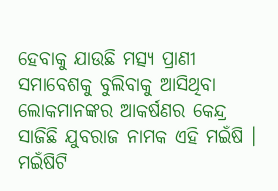ହେବାକୁ ଯାଉଛି ମତ୍ସ୍ୟ ପ୍ରାଣୀ ସମାବେଶକୁ ବୁଲିବାକୁ ଆସିଥିବା ଲୋକମାନଙ୍କର ଆକର୍ଷଣର କେନ୍ଦ୍ର ସାଜିଛି ଯୁବରାଜ ନାମକ ଏହି ମଇଁଷି ।
ମଇଁଷିଟି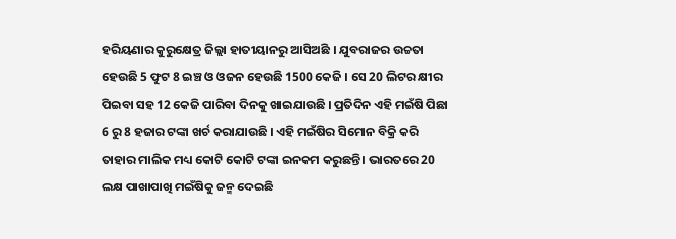ହରିୟଣାର କୁରୁକ୍ଷେତ୍ର ଜିଲ୍ଲା ହାତୀୟାନରୁ ଆସିଅଛି । ଯୁବରାଜର ଉଚ୍ଚତା ହେଉଛି 5 ଫୁଟ 8 ଇଞ୍ଚ ଓ ଓଜନ ହେଉଛି 1500 କେଜି । ସେ 20 ଲିଟର କ୍ଷୀର ପିଇବା ସହ 12 କେଜି ପାରିବା ଦିନକୁ ଖାଇଯାଉଛି । ପ୍ରତିଦିନ ଏହି ମଇଁଷି ପିଛା 6 ରୁ 8 ହଜାର ଟଙ୍କା ଖର୍ଚ କରାଯାଉଛି । ଏହି ମଇଁଷିର ସିମୋନ ବିକ୍ରି କରି ତାହାର ମାଲିକ ମଧ୍ୟ କୋଟି କୋଟି ଟଙ୍କା ଇନକମ କରୁଛନ୍ତି । ଭାରତରେ 20 ଲକ୍ଷ ପାଖାପାଖି ମଇଁଷିକୁ ଜନ୍ମ ଦେଇଛି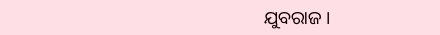ଯୁବରାଜ ।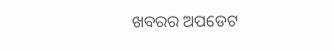ଖବରର ଅପଡେଟ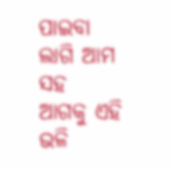ପାଇବା ଲାଗି ଆମ ସହ ଆଗକୁ ଏହି ଭଳି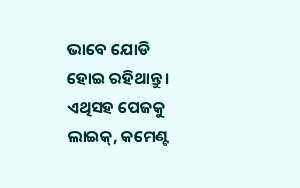ଭାବେ ଯୋଡି ହୋଇ ରହିଥାନ୍ତୁ । ଏଥିସହ ପେଜକୁ ଲାଇକ୍, କମେଣ୍ଟ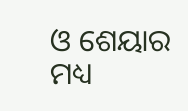ଓ ଶେୟାର ମଧ୍ୟ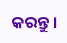କରନ୍ତୁ ।